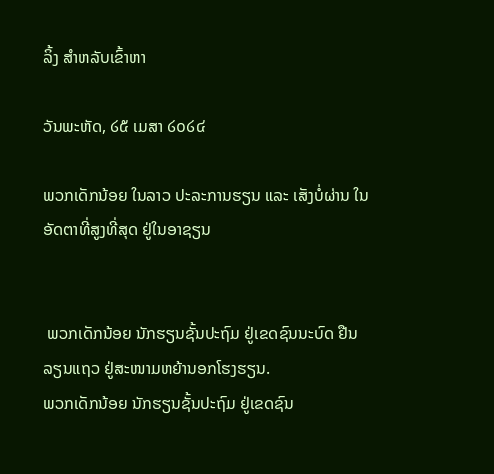ລິ້ງ ສຳຫລັບເຂົ້າຫາ

ວັນພະຫັດ, ໒໕ ເມສາ ໒໐໒໔

ພວກເດັກນ້ອຍ ໃນລາວ ປະລະການຮຽນ ແລະ ເສັງບໍ່ຜ່ານ ໃນອັດຕາທີ່ສູງທີ່ສຸດ ຢູ່ໃນອາຊຽນ


 ພວກເດັກນ້ອຍ ນັກຮຽນຊັ້ນປະຖົມ ຢູ່ເຂດຊົນນະບົດ ຢືນລຽນແຖວ ຢູ່ສະໜາມຫຍ້ານອກໂຮງຮຽນ.
ພວກເດັກນ້ອຍ ນັກຮຽນຊັ້ນປະຖົມ ຢູ່ເຂດຊົນ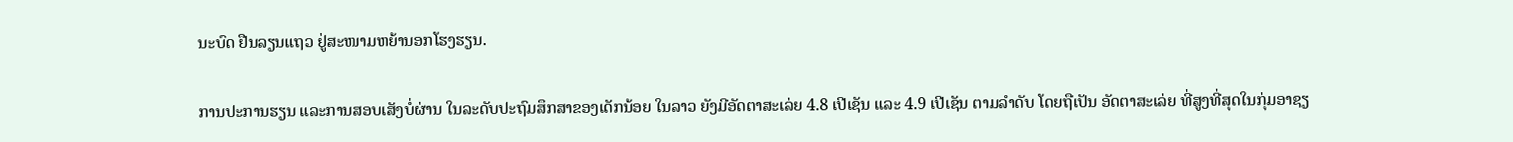ນະບົດ ຢືນລຽນແຖວ ຢູ່ສະໜາມຫຍ້ານອກໂຮງຮຽນ.

ການປະການຮຽນ ແລະການສອບເສັງບໍ່ຜ່ານ ໃນລະດັບປະຖົມສຶກສາຂອງເດັກນ້ອຍ ໃນລາວ ຍັງມີອັດຕາສະເລ່ຍ 4.8 ເປີເຊັນ ແລະ 4.9 ເປີເຊັນ ຕາມລຳດັບ ໂດຍຖືເປັນ ອັດຕາສະເລ່ຍ ທີ່ສູງທີ່ສຸດໃນກຸ່ມອາຊຽ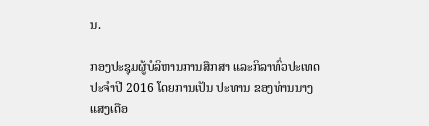ນ.

ກອງປະຊຸມຜູ້ບໍລິຫານການສຶກສາ ແລະກິລາທົ່ວປະເທດ ປະຈຳປີ 2016 ໂດຍການເປັນ ປະທານ ຂອງທ່ານນາງແສງເດືອ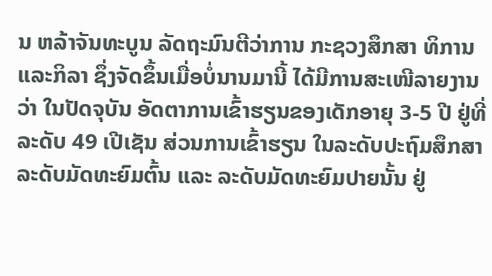ນ ຫລ້າຈັນທະບູນ ລັດຖະມົນຕີວ່າການ ກະຊວງສຶກສາ ທິການ ແລະກິລາ ຊຶ່ງຈັດຂຶ້ນເມື່ອບໍ່ນານມານີ້ ໄດ້ມີການສະເໜີລາຍງານວ່າ ໃນປັດຈຸບັນ ອັດຕາການເຂົ້າຮຽນຂອງເດັກອາຍຸ 3-5 ປີ ຢູ່ທີ່ລະດັບ 49 ເປີເຊັນ ສ່ວນການເຂົ້າຮຽນ ໃນລະດັບປະຖົມສຶກສາ ລະດັບມັດທະຍົມຕົ້ນ ແລະ ລະດັບມັດທະຍົມປາຍນັ້ນ ຢູ່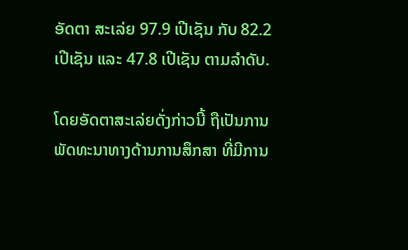ອັດຕາ ສະເລ່ຍ 97.9 ເປີເຊັນ ກັບ 82.2 ເປີເຊັນ ແລະ 47.8 ເປີເຊັນ ຕາມລຳດັບ.

ໂດຍອັດຕາສະເລ່ຍດັ່ງກ່າວນີ້ ຖືເປັນການພັດທະນາທາງດ້ານການສຶກສາ ທີ່ມີການ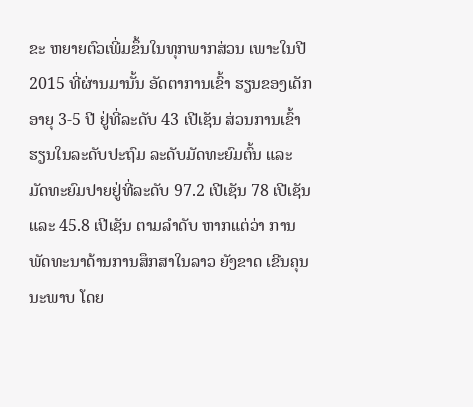ຂະ ຫຍາຍຕົວເພີ່ມຂຶ້ນໃນທຸກພາກສ່ວນ ເພາະໃນປີ 2015 ທີ່ຜ່ານມານັ້ນ ອັດຕາການເຂົ້າ ຮຽນຂອງເດັກອາຍຸ 3-5 ປີ ຢູ່ທີ່ລະດັບ 43 ເປີເຊັນ ສ່ວນການເຂົ້າ ຮຽນໃນລະດັບປະຖົມ ລະດັບມັດທະຍົມຕົ້ນ ແລະ ມັດທະຍົມປາຍຢູ່ທີ່ລະດັບ 97.2 ເປີເຊັນ 78 ເປີເຊັນ ແລະ 45.8 ເປີເຊັນ ຕາມລຳດັບ ຫາກແຕ່ວ່າ ການພັດທະນາດ້ານການສຶກສາໃນລາວ ຍັງຂາດ ເຂີນຄຸນນະພາບ ໂດຍ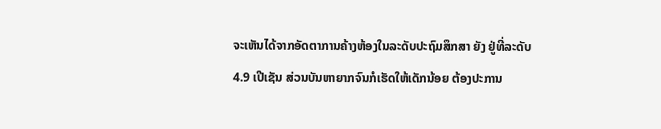ຈະເຫັນໄດ້ຈາກອັດຕາການຄ້າງຫ້ອງໃນລະດັບປະຖົມສຶກສາ ຍັງ ຢູ່ທີ່ລະດັບ 4.9 ເປີເຊັນ ສ່ວນບັນຫາຍາກຈົນກໍເຮັດໃຫ້ເດັກນ້ອຍ ຕ້ອງປະການ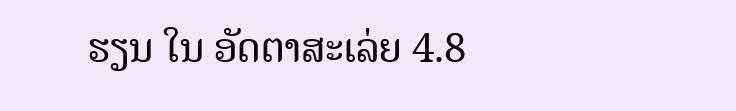ຮຽນ ໃນ ອັດຕາສະເລ່ຍ 4.8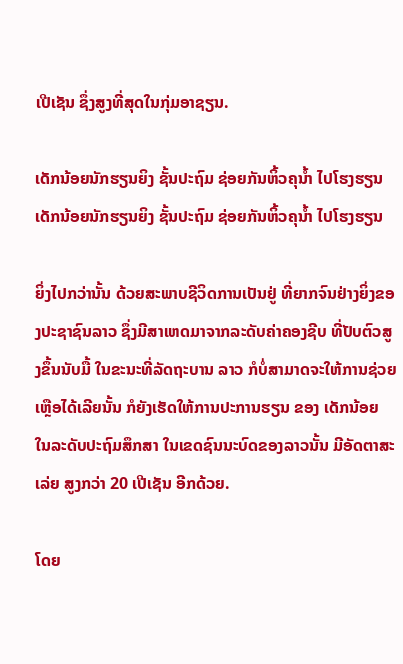ເປີເຊັນ ຊຶ່ງສູງທີ່ສຸດໃນກຸ່ມອາຊຽນ.

ເດັກນ້ອຍນັກຮຽນຍິງ ຊັ້ນປະຖົມ ຊ່ອຍກັນຫິ້ວຄຸນ້ຳ ໄປໂຮງຮຽນ
ເດັກນ້ອຍນັກຮຽນຍິງ ຊັ້ນປະຖົມ ຊ່ອຍກັນຫິ້ວຄຸນ້ຳ ໄປໂຮງຮຽນ

ຍິ່ງໄປກວ່ານັ້ນ ດ້ວຍສະພາບຊີວິດການເປັນຢູ່ ທີ່ຍາກຈົນຢ່າງຍິ່ງຂອງປະຊາຊົນລາວ ຊຶ່ງມີສາເຫດມາຈາກລະດັບຄ່າຄອງຊີບ ທີ່ປັບຕົວສູງຂຶ້ນນັບມື້ ໃນຂະນະທີ່ລັດຖະບານ ລາວ ກໍບໍ່ສາມາດຈະໃຫ້ການຊ່ວຍເຫຼືອໄດ້ເລີຍນັ້ນ ກໍຍັງເຮັດໃຫ້ການປະການຮຽນ ຂອງ ເດັກນ້ອຍ ໃນລະດັບປະຖົມສຶກສາ ໃນເຂດຊົນນະບົດຂອງລາວນັ້ນ ມີອັດຕາສະເລ່ຍ ສູງກວ່າ 20 ເປີເຊັນ ອີກດ້ວຍ.

ໂດຍ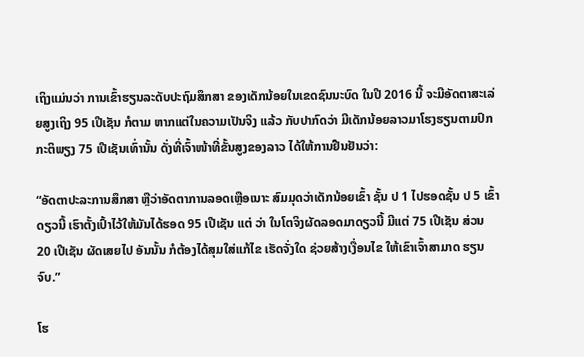ເຖິງແມ່ນວ່າ ການເຂົ້າຮຽນລະດັບປະຖົມສຶກສາ ຂອງເດັກນ້ອຍໃນເຂດຊົນນະບົດ ໃນປີ 2016 ນີ້ ຈະມີອັດຕາສະເລ່ຍສູງເຖິງ 95 ເປີເຊັນ ກໍຕາມ ຫາກແຕ່ໃນຄວາມເປັນຈິງ ແລ້ວ ກັບປາກົດວ່າ ມີເດັກນ້ອຍລາວມາໂຮງຮຽນຕາມປົກກະຕິພຽງ 75 ເປີເຊັນເທົ່ານັ້ນ ດັ່ງທີ່ເຈົ້າໜ້າທີ່ຂັ້ນສູງຂອງລາວ ໄດ້ໃຫ້ການຢືນຢັນວ່າ:

“ອັດຕາປະລະການສຶກສາ ຫຼືວ່າອັດຕາການລອດເຫຼືອເນາະ ສົມມຸດວ່າເດັກນ້ອຍເຂົ້າ ຊັ້ນ ປ 1 ໄປຮອດຊັ້ນ ປ 5 ເຂົ້າດຽວນີ້ ເຮົາຕັ້ງເປົ້າໄວ້ໃຫ້ມັນໄດ້ຮອດ 95 ເປີເຊັນ ແຕ່ ວ່າ ໃນໂຕຈິງຜັດລອດມາດຽວນີ້ ມີແຕ່ 75 ເປີເຊັນ ສ່ວນ 20 ເປີເຊັນ ຜັດເສຍໄປ ອັນນັ້ນ ກໍຕ້ອງໄດ້ສຸມໃສ່ແກ້ໄຂ ເຮັດຈັ່ງໃດ ຊ່ວຍສ້າງເງື່ອນໄຂ ໃຫ້ເຂົາເຈົ້າສາມາດ ຮຽນຈົບ.”

ໂຮ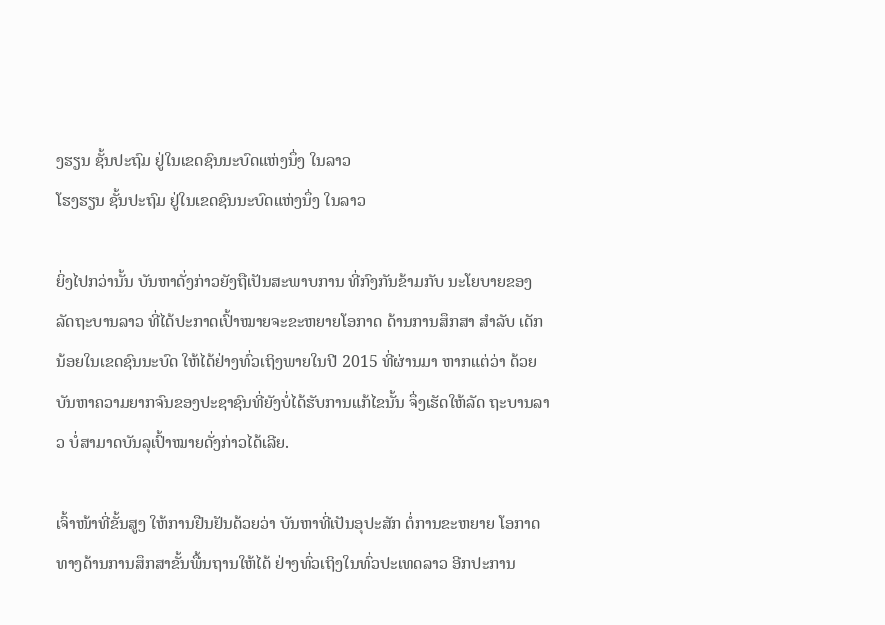ງຮຽນ ຊັ້ນປະຖົມ ຢູ່ໃນເຂດຊົນນະບົດແຫ່ງນຶ່ງ ໃນລາວ
ໂຮງຮຽນ ຊັ້ນປະຖົມ ຢູ່ໃນເຂດຊົນນະບົດແຫ່ງນຶ່ງ ໃນລາວ

ຍິ່ງໄປກວ່ານັ້ນ ບັນຫາດັ່ງກ່າວຍັງຖືເປັນສະພາບການ ທີ່ກົງກັນຂ້າມກັບ ນະໂຍບາຍຂອງ ລັດຖະບານລາວ ທີ່ໄດ້ປະກາດເປົ້າໝາຍຈະຂະຫຍາຍໂອກາດ ດ້ານການສຶກສາ ສຳລັບ ເດັກນ້ອຍໃນເຂດຊົນນະບົດ ໃຫ້ໄດ້ຢ່າງທົ່ວເຖິງພາຍໃນປີ 2015 ທີ່ຜ່ານມາ ຫາກແຕ່ວ່າ ດ້ວຍບັນຫາຄວາມຍາກຈົນຂອງປະຊາຊົນທີ່ຍັງບໍ່ໄດ້ຮັບການແກ້ໄຂນັ້ນ ຈຶ່ງເຮັດໃຫ້ລັດ ຖະບານລາວ ບໍ່ສາມາດບັນລຸເປົ້າໝາຍດັ່ງກ່າວໄດ້ເລີຍ.

ເຈົ້າໜ້າທີ່ຂັ້ນສູງ ໃຫ້ການຢືນຢັນດ້ວຍວ່າ ບັນຫາທີ່ເປັນອຸປະສັກ ຕໍ່ການຂະຫຍາຍ ໂອກາດ ທາງດ້ານການສຶກສາຂັ້ນພື້ນຖານໃຫ້ໄດ້ ຢ່າງທົ່ວເຖິງໃນທົ່ວປະເທດລາວ ອີກປະການ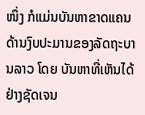ໜຶ່ງ ກໍແມ່ນບັນຫາຂາດແຄນດ້ານງົບປະມານຂອງລັດຖະບານລາວ ໂດຍ ບັນຫາທີ່ເຫັນໄດ້ຢ່າງຊັດເຈນ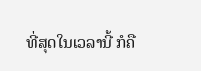ທີ່ສຸດໃນເວລານີ້ ກໍຄື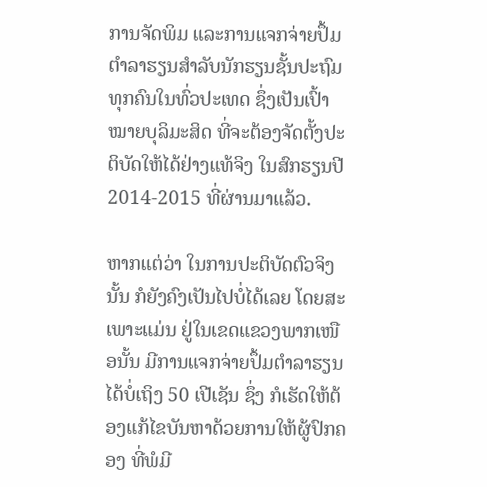ການຈັດພິມ ແລະການແຈກຈ່າຍປຶ້ມ ຕຳລາຮຽນສຳລັບນັກຮຽນຊັ້ນປະຖົມທຸກຄົນໃນທົ່ວປະເທດ ຊຶ່ງເປັນເປົ້າໝາຍບຸລິມະສິດ ທີ່ຈະຕ້ອງຈັດຕັ້ງປະຕິບັດໃຫ້ໄດ້ຢ່າງແທ້ຈິງ ໃນສົກຮຽນປີ 2014-2015 ທີ່ຜ່ານມາແລ້ວ.

ຫາກແຕ່ວ່າ ໃນການປະຕິບັດຕົວຈິງນັ້ນ ກໍຍັງຄົງເປັນໄປບໍ່ໄດ້ເລຍ ໂດຍສະເພາະແມ່ນ ຢູ່ໃນເຂດແຂວງພາກເໜືອນັ້ນ ມີການແຈກຈ່າຍປຶ້ມຕຳລາຮຽນໄດ້ບໍ່ເຖິງ 50 ເປີເຊັນ ຊຶ່ງ ກໍເຮັດໃຫ້ຕ້ອງແກ້ໄຂບັນຫາດ້ວຍການໃຫ້ຜູ້ປົກຄອງ ທີ່ພໍມີ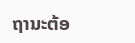ຖານະຕ້ອ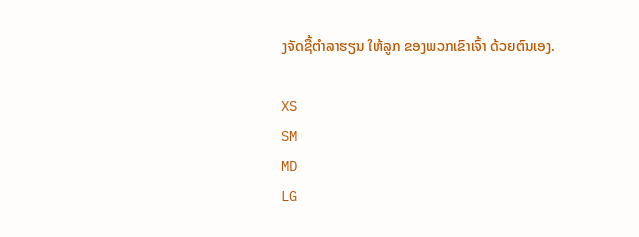ງຈັດຊື້ຕຳລາຮຽນ ໃຫ້ລູກ ຂອງພວກເຂົາເຈົ້າ ດ້ວຍຕົນເອງ.

XS
SM
MD
LG